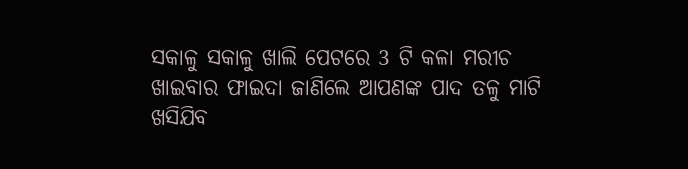ସକାଳୁ ସକାଳୁ ଖାଲି ପେଟରେ 3 ଟି କଳା ମରୀଚ ଖାଇବାର ଫାଇଦା ଜାଣିଲେ ଆପଣଙ୍କ ପାଦ ତଳୁ ମାଟି ଖସିଯିବ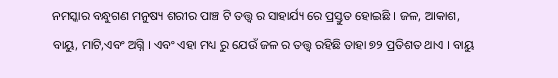ନମସ୍କାର ବନ୍ଧୁଗଣ ମନୁଷ୍ୟ ଶରୀର ପାଞ୍ଚ ଟି ତତ୍ତ୍ୱ ର ସାହାର୍ଯ୍ୟ ରେ ପ୍ରସ୍ତୁତ ହୋଇଛି । ଜଳ, ଆକାଶ, ବାୟୁ, ମାଟି,ଏବଂ ଅଗ୍ନି । ଏବଂ ଏହା ମଧ୍ୟ ରୁ ଯେଉଁ ଜଳ ର ତତ୍ତ୍ୱ ରହିଛି ତାହା ୭୨ ପ୍ରତିଶତ ଥାଏ । ବାୟୁ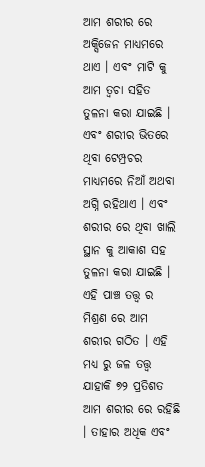ଆମ ଶରୀର ରେ ଅକ୍ସିଜେନ ମାଧ୍ୟମରେ ଥାଏ । ଏବଂ ମାଟି କୁ ଆମ ତ୍ୱଚା ସହିତ ତୁଳନା କରା ଯାଇଛି । ଏବଂ ଶରୀର ଭିତରେ ଥିବା ଟେମ୍ପ୍ରଚର ମାଧ୍ୟମରେ ନିଆଁ ଅଥବା ଅଗ୍ନି ରହିଥାଏ । ଏବଂ ଶରୀର ରେ ଥିବା ଖାଲି ସ୍ଥାନ କୁ ଆକାଶ ସହ ତୁଳନା କରା ଯାଇଛି ।
ଏହି ପାଞ୍ଚ ତତ୍ତ୍ୱ ର ମିଶ୍ରଣ ରେ ଆମ ଶରୀର ଗଠିତ । ଏହି ମଧ୍ୟ ରୁ ଜଳ ତତ୍ତ୍ୱ ଯାହାକି ୭୨ ପ୍ରତିଶତ ଆମ ଶରୀର ରେ ରହିଛି । ତାହାର ଅଧିକ ଏବଂ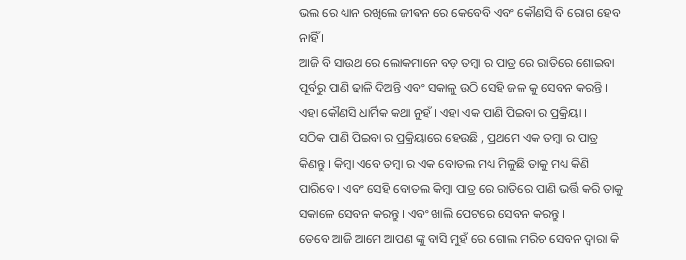ଭଲ ରେ ଧ୍ୟାନ ରଖିଲେ ଜୀଵନ ରେ କେବେବି ଏବଂ କୌଣସି ବି ରୋଗ ହେବ ନାହିଁ ।
ଆଜି ବି ସାଉଥ ରେ ଲୋକମାନେ ବଡ଼ ତମ୍ବା ର ପାତ୍ର ରେ ରାତିରେ ଶୋଇବା ପୂର୍ବରୁ ପାଣି ଢାଳି ଦିଅନ୍ତି ଏବଂ ସକାଳୁ ଉଠି ସେହି ଜଳ କୁ ସେବନ କରନ୍ତି । ଏହା କୌଣସି ଧାର୍ମିକ କଥା ନୁହଁ । ଏହା ଏକ ପାଣି ପିଇବା ର ପ୍ରକ୍ରିୟା ।
ସଠିକ ପାଣି ପିଇବା ର ପ୍ରକ୍ରିୟାରେ ହେଉଛି , ପ୍ରଥମେ ଏକ ତମ୍ବା ର ପାତ୍ର କିଣନ୍ତୁ । କିମ୍ବା ଏବେ ତମ୍ବା ର ଏକ ବୋତଲ ମଧ୍ୟ ମିଳୁଛି ତାକୁ ମଧ୍ୟ କିଣି ପାରିବେ । ଏବଂ ସେହି ବୋତଲ କିମ୍ବା ପାତ୍ର ରେ ରାତିରେ ପାଣି ଭର୍ତ୍ତି କରି ତାକୁ ସକାଳେ ସେବନ କରନ୍ତୁ । ଏବଂ ଖାଲି ପେଟରେ ସେବନ କରନ୍ତୁ ।
ତେବେ ଆଜି ଆମେ ଆପଣ ଙ୍କୁ ବାସି ମୁହଁ ରେ ଗୋଲ ମରିଚ ସେବନ ଦ୍ୱାରା କି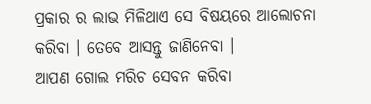ପ୍ରକାର ର ଲାଭ ମିଳିଥାଏ ସେ ବିଷୟରେ ଆଲୋଚନା କରିବା । ତେବେ ଆସନ୍ତୁ ଜାଣିନେବା ।
ଆପଣ ଗୋଲ ମରିଚ ସେବନ କରିବା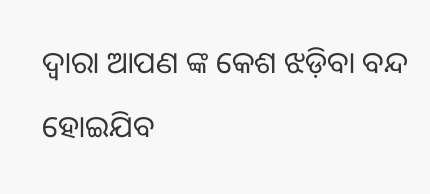ଦ୍ୱାରା ଆପଣ ଙ୍କ କେଶ ଝଡ଼ିବା ବନ୍ଦ ହୋଇଯିବ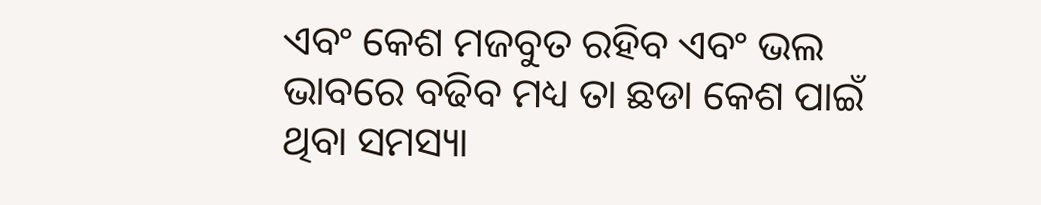ଏବଂ କେଶ ମଜବୁତ ରହିବ ଏବଂ ଭଲ ଭାବରେ ବଢିବ ମଧ୍ୟ ତା ଛଡା କେଶ ପାଇଁ ଥିବା ସମସ୍ୟା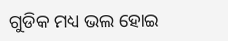ଗୁଡିକ ମଧ୍ୟ ଭଲ ହୋଇ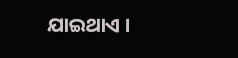ଯାଇଥାଏ ।